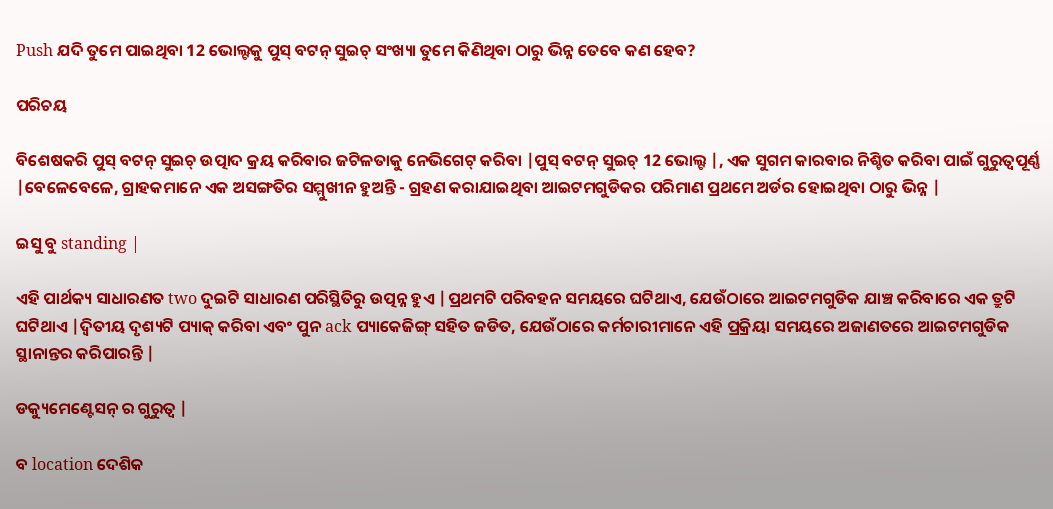Push ଯଦି ତୁମେ ପାଇଥିବା 12 ଭୋଲ୍ଟକୁ ପୁସ୍ ବଟନ୍ ସୁଇଚ୍ ସଂଖ୍ୟା ତୁମେ କିଣିଥିବା ଠାରୁ ଭିନ୍ନ ତେବେ କଣ ହେବ?

ପରିଚୟ

ବିଶେଷକରି ପୁସ୍ ବଟନ୍ ସୁଇଚ୍ ଉତ୍ପାଦ କ୍ରୟ କରିବାର ଜଟିଳତାକୁ ନେଭିଗେଟ୍ କରିବା |ପୁସ୍ ବଟନ୍ ସୁଇଚ୍ 12 ଭୋଲ୍ଟ |, ଏକ ସୁଗମ କାରବାର ନିଶ୍ଚିତ କରିବା ପାଇଁ ଗୁରୁତ୍ୱପୂର୍ଣ୍ଣ |ବେଳେବେଳେ, ଗ୍ରାହକମାନେ ଏକ ଅସଙ୍ଗତିର ସମ୍ମୁଖୀନ ହୁଅନ୍ତି - ଗ୍ରହଣ କରାଯାଇଥିବା ଆଇଟମଗୁଡିକର ପରିମାଣ ପ୍ରଥମେ ଅର୍ଡର ହୋଇଥିବା ଠାରୁ ଭିନ୍ନ |

ଇସୁ ବୁ standing |

ଏହି ପାର୍ଥକ୍ୟ ସାଧାରଣତ two ଦୁଇଟି ସାଧାରଣ ପରିସ୍ଥିତିରୁ ଉତ୍ପନ୍ନ ହୁଏ |ପ୍ରଥମଟି ପରିବହନ ସମୟରେ ଘଟିଥାଏ, ଯେଉଁଠାରେ ଆଇଟମଗୁଡିକ ଯାଞ୍ଚ କରିବାରେ ଏକ ତ୍ରୁଟି ଘଟିଥାଏ |ଦ୍ୱିତୀୟ ଦୃଶ୍ୟଟି ପ୍ୟାକ୍ କରିବା ଏବଂ ପୁନ ack ପ୍ୟାକେଜିଙ୍ଗ୍ ସହିତ ଜଡିତ, ଯେଉଁଠାରେ କର୍ମଚାରୀମାନେ ଏହି ପ୍ରକ୍ରିୟା ସମୟରେ ଅଜାଣତରେ ଆଇଟମଗୁଡିକ ସ୍ଥାନାନ୍ତର କରିପାରନ୍ତି |

ଡକ୍ୟୁମେଣ୍ଟେସନ୍ ର ଗୁରୁତ୍ୱ |

ବ location ଦେଶିକ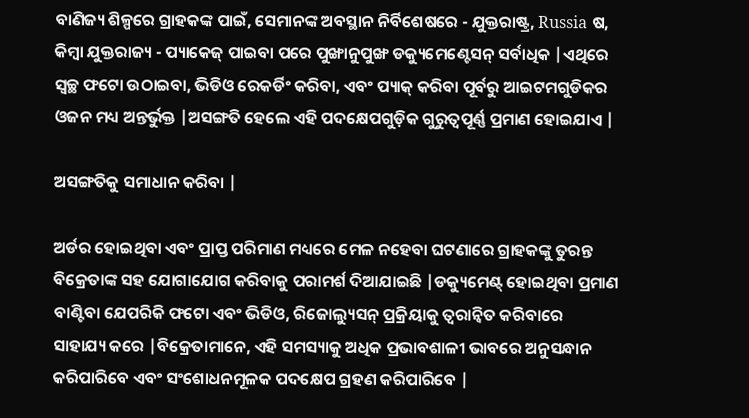ବାଣିଜ୍ୟ ଶିଳ୍ପରେ ଗ୍ରାହକଙ୍କ ପାଇଁ, ସେମାନଙ୍କ ଅବସ୍ଥାନ ନିର୍ବିଶେଷରେ - ଯୁକ୍ତରାଷ୍ଟ୍ର, Russia ଷ, କିମ୍ବା ଯୁକ୍ତରାଜ୍ୟ - ପ୍ୟାକେଜ୍ ପାଇବା ପରେ ପୁଙ୍ଖାନୁପୁଙ୍ଖ ଡକ୍ୟୁମେଣ୍ଟେସନ୍ ସର୍ବାଧିକ |ଏଥିରେ ସ୍ୱଚ୍ଛ ଫଟୋ ଉଠାଇବା, ଭିଡିଓ ରେକର୍ଡିଂ କରିବା, ଏବଂ ପ୍ୟାକ୍ କରିବା ପୂର୍ବରୁ ଆଇଟମଗୁଡିକର ଓଜନ ମଧ୍ୟ ଅନ୍ତର୍ଭୁକ୍ତ |ଅସଙ୍ଗତି ହେଲେ ଏହି ପଦକ୍ଷେପଗୁଡ଼ିକ ଗୁରୁତ୍ୱପୂର୍ଣ୍ଣ ପ୍ରମାଣ ହୋଇଯାଏ |

ଅସଙ୍ଗତିକୁ ସମାଧାନ କରିବା |

ଅର୍ଡର ହୋଇଥିବା ଏବଂ ପ୍ରାପ୍ତ ପରିମାଣ ମଧ୍ୟରେ ମେଳ ନହେବା ଘଟଣାରେ ଗ୍ରାହକଙ୍କୁ ତୁରନ୍ତ ବିକ୍ରେତାଙ୍କ ସହ ଯୋଗାଯୋଗ କରିବାକୁ ପରାମର୍ଶ ଦିଆଯାଇଛି |ଡକ୍ୟୁମେଣ୍ଟ୍ ହୋଇଥିବା ପ୍ରମାଣ ବାଣ୍ଟିବା ଯେପରିକି ଫଟୋ ଏବଂ ଭିଡିଓ, ରିଜୋଲ୍ୟୁସନ୍ ପ୍ରକ୍ରିୟାକୁ ତ୍ୱରାନ୍ୱିତ କରିବାରେ ସାହାଯ୍ୟ କରେ |ବିକ୍ରେତାମାନେ, ଏହି ସମସ୍ୟାକୁ ଅଧିକ ପ୍ରଭାବଶାଳୀ ଭାବରେ ଅନୁସନ୍ଧାନ କରିପାରିବେ ଏବଂ ସଂଶୋଧନମୂଳକ ପଦକ୍ଷେପ ଗ୍ରହଣ କରିପାରିବେ |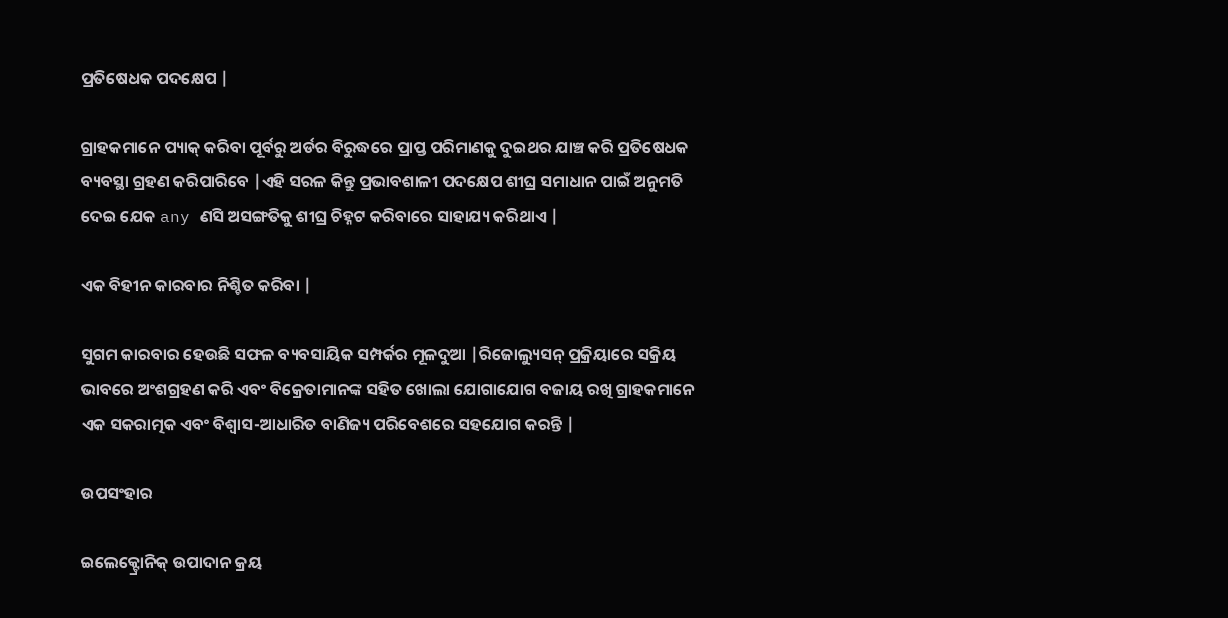ପ୍ରତିଷେଧକ ପଦକ୍ଷେପ |

ଗ୍ରାହକମାନେ ପ୍ୟାକ୍ କରିବା ପୂର୍ବରୁ ଅର୍ଡର ବିରୁଦ୍ଧରେ ପ୍ରାପ୍ତ ପରିମାଣକୁ ଦୁଇଥର ଯାଞ୍ଚ କରି ପ୍ରତିଷେଧକ ବ୍ୟବସ୍ଥା ଗ୍ରହଣ କରିପାରିବେ |ଏହି ସରଳ କିନ୍ତୁ ପ୍ରଭାବଶାଳୀ ପଦକ୍ଷେପ ଶୀଘ୍ର ସମାଧାନ ପାଇଁ ଅନୁମତି ଦେଇ ଯେକ any ଣସି ଅସଙ୍ଗତିକୁ ଶୀଘ୍ର ଚିହ୍ନଟ କରିବାରେ ସାହାଯ୍ୟ କରିଥାଏ |

ଏକ ବିହୀନ କାରବାର ନିଶ୍ଚିତ କରିବା |

ସୁଗମ କାରବାର ହେଉଛି ସଫଳ ବ୍ୟବସାୟିକ ସମ୍ପର୍କର ମୂଳଦୁଆ |ରିଜୋଲ୍ୟୁସନ୍ ପ୍ରକ୍ରିୟାରେ ସକ୍ରିୟ ଭାବରେ ଅଂଶଗ୍ରହଣ କରି ଏବଂ ବିକ୍ରେତାମାନଙ୍କ ସହିତ ଖୋଲା ଯୋଗାଯୋଗ ବଜାୟ ରଖି ଗ୍ରାହକମାନେ ଏକ ସକରାତ୍ମକ ଏବଂ ବିଶ୍ୱାସ-ଆଧାରିତ ବାଣିଜ୍ୟ ପରିବେଶରେ ସହଯୋଗ କରନ୍ତି |

ଉପସଂହାର

ଇଲେକ୍ଟ୍ରୋନିକ୍ ଉପାଦାନ କ୍ରୟ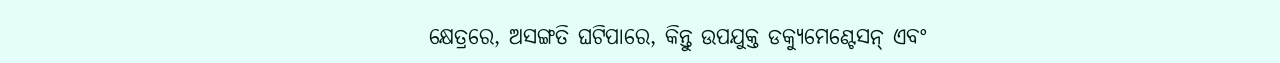କ୍ଷେତ୍ରରେ, ଅସଙ୍ଗତି ଘଟିପାରେ, କିନ୍ତୁ ଉପଯୁକ୍ତ ଡକ୍ୟୁମେଣ୍ଟେସନ୍ ଏବଂ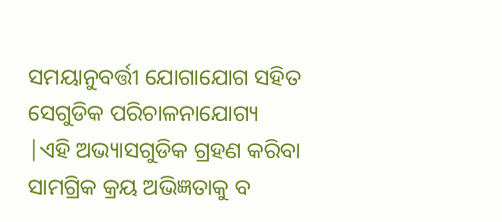ସମୟାନୁବର୍ତ୍ତୀ ଯୋଗାଯୋଗ ସହିତ ସେଗୁଡିକ ପରିଚାଳନାଯୋଗ୍ୟ |ଏହି ଅଭ୍ୟାସଗୁଡିକ ଗ୍ରହଣ କରିବା ସାମଗ୍ରିକ କ୍ରୟ ଅଭିଜ୍ଞତାକୁ ବ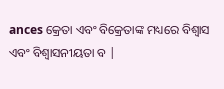ances କ୍ରେତା ଏବଂ ବିକ୍ରେତାଙ୍କ ମଧ୍ୟରେ ବିଶ୍ୱାସ ଏବଂ ବିଶ୍ୱାସନୀୟତା ବ |